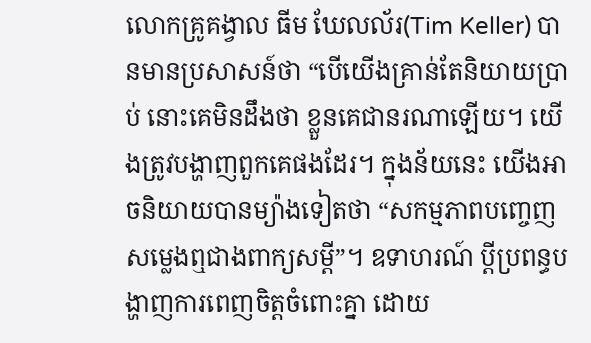លោកគ្រូគង្វាល ធីម ឃែលល័រ(Tim Keller) បានមានប្រសាសន៍ថា “បើយើងគ្រាន់តែនិយាយប្រាប់ នោះគេមិនដឹងថា ខ្លួនគេជានរណាឡើយ។ យើងត្រូវបង្ហាញពួកគេផងដែរ។ ក្នុងន័យនេះ យើងអាចនិយាយបានម្យ៉ាងទៀតថា “សកម្មភាពបញ្ចេញសម្លេងឮជាងពាក្យសម្តី”។ ឧទាហរណ៍ ប្តីប្រពន្ធបង្ហាញការពេញចិត្តចំពោះគ្នា ដោយ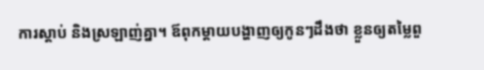ការស្តាប់ និងស្រឡាញ់គ្នា។ ឪពុកម្តាយបង្ហាញឲ្យកូនៗដឹងថា ខ្លួនឲ្យតម្លៃពួ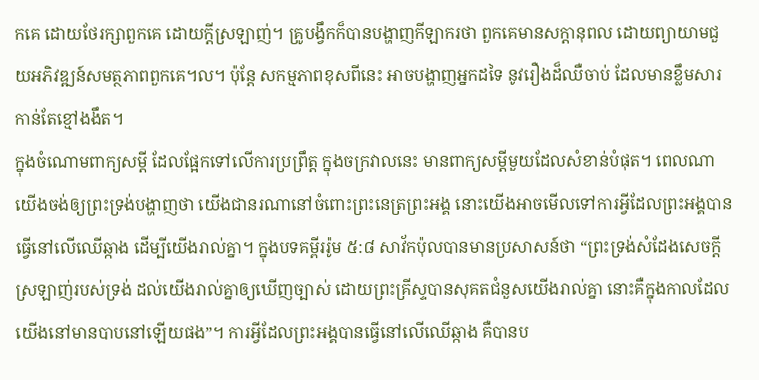កគេ ដោយថែរក្សាពួកគេ ដោយក្តីស្រឡាញ់។ គ្រូបង្វឹកក៏បានបង្ហាញកីឡាករថា ពួកគេមានសក្តានុពល ដោយព្យាយាមជួយអភិវឌ្ឍន៍សមត្ថភាពពួកគេ។ល។ ប៉ុន្តែ សកម្មភាពខុសពីនេះ អាចបង្ហាញអ្នកដទៃ នូវរឿងដ៏ឈឺចាប់ ដែលមានខ្លឹមសារកាន់តែខ្មៅងងឹត។
ក្នុងចំណោមពាក្យសម្តី ដែលផ្អែកទៅលើការប្រព្រឹត្ត ក្នុងចក្រវាលនេះ មានពាក្យសម្តីមួយដែលសំខាន់បំផុត។ ពេលណាយើងចង់ឲ្យព្រះទ្រង់បង្ហាញថា យើងជានរណានៅចំពោះព្រះនេត្រព្រះអង្គ នោះយើងអាចមើលទៅការអ្វីដែលព្រះអង្គបានធ្វើនៅលើឈើឆ្កាង ដើម្បីយើងរាល់គ្នា។ ក្នុងបទគម្ពីររ៉ូម ៥:៨ សាវ័កប៉ុលបានមានប្រសាសន៍ថា “ព្រះទ្រង់សំដែងសេចក្តីស្រឡាញ់របស់ទ្រង់ ដល់យើងរាល់គ្នាឲ្យឃើញច្បាស់ ដោយព្រះគ្រីស្ទបានសុគតជំនួសយើងរាល់គ្នា នោះគឺក្នុងកាលដែលយើងនៅមានបាបនៅឡើយផង”។ ការអ្វីដែលព្រះអង្គបានធ្វើនៅលើឈើឆ្កាង គឺបានប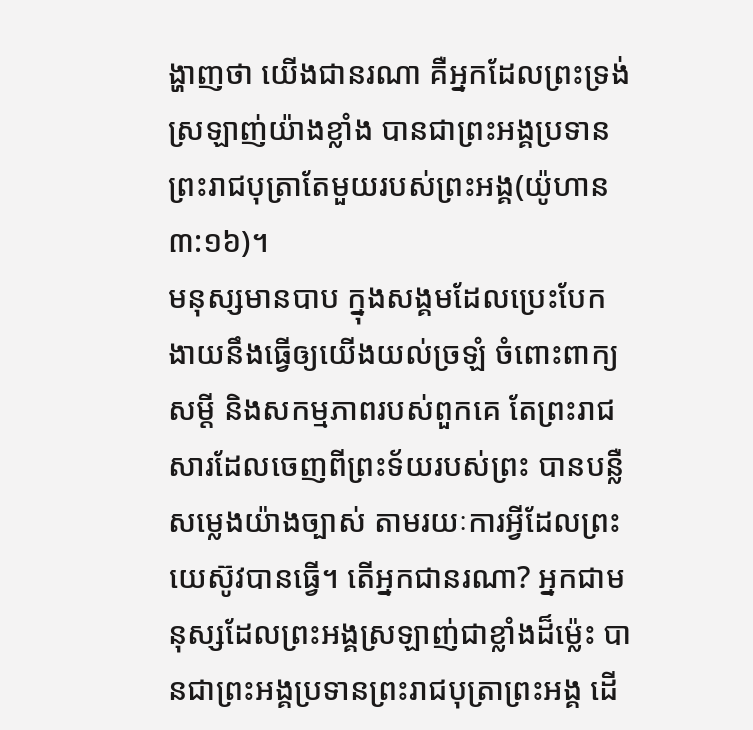ង្ហាញថា យើងជានរណា គឺអ្នកដែលព្រះទ្រង់ស្រឡាញ់យ៉ាងខ្លាំង បានជាព្រះអង្គប្រទានព្រះរាជបុត្រាតែមួយរបស់ព្រះអង្គ(យ៉ូហាន ៣:១៦)។
មនុស្សមានបាប ក្នុងសង្គមដែលប្រេះបែក ងាយនឹងធ្វើឲ្យយើងយល់ច្រឡំ ចំពោះពាក្យសម្តី និងសកម្មភាពរបស់ពួកគេ តែព្រះរាជសារដែលចេញពីព្រះទ័យរបស់ព្រះ បានបន្លឺសម្លេងយ៉ាងច្បាស់ តាមរយៈការអ្វីដែលព្រះយេស៊ូវបានធ្វើ។ តើអ្នកជានរណា? អ្នកជាមនុស្សដែលព្រះអង្គស្រឡាញ់ជាខ្លាំងដ៏ម្ល៉េះ បានជាព្រះអង្គប្រទានព្រះរាជបុត្រាព្រះអង្គ ដើ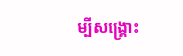ម្បីសង្រ្គោះ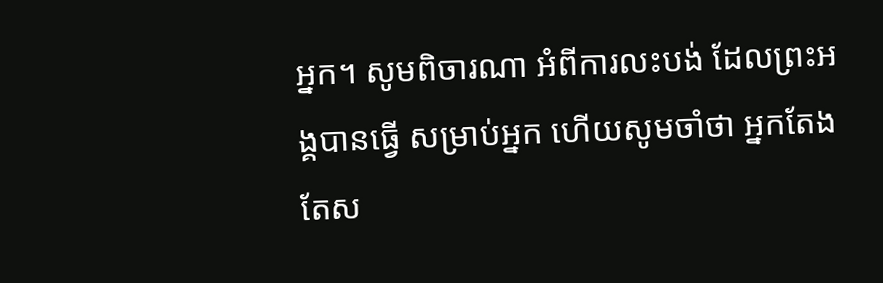អ្នក។ សូមពិចារណា អំពីការលះបង់ ដែលព្រះអង្គបានធ្វើ សម្រាប់អ្នក ហើយសូមចាំថា អ្នកតែងតែស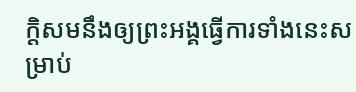ក្តិសមនឹងឲ្យព្រះអង្គធ្វើការទាំងនេះសម្រាប់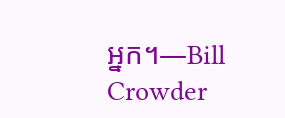អ្នក។—Bill Crowder